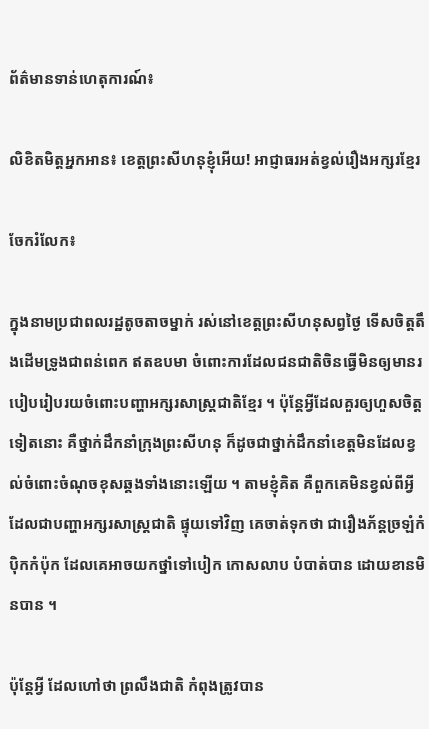ព័ត៌មានទាន់ហេតុការណ៍៖

លិខិតមិត្តអ្នកអាន៖ ខេត្តព្រះសីហនុខ្ញុំអើយ! អាជ្ញាធរអត់ខ្វល់រឿងអក្សរខ្មែរ

ចែករំលែក៖

ក្នុងនាមប្រជាពលរដ្ឋតូចតាចម្នាក់ រស់នៅខេត្តព្រះសីហនុសព្វថ្ងៃ ទើសចិត្តតឹងដើមទ្រូងជាពន់ពេក ឥតឧបមា ចំពោះការដែលជនជាតិចិនធ្វើមិនឲ្យមានរបៀបរៀបរយចំពោះបញ្ហាអក្សរសាស្ត្រជាតិខ្មែរ ។ ប៉ុន្តែអ្វីដែលគួរឲ្យហួសចិត្តទៀតនោះ គឺថ្នាក់ដឹកនាំក្រុងព្រះសីហនុ ក៏ដូចជាថ្នាក់ដឹកនាំខេត្តមិនដែលខ្វល់ចំពោះចំណុចខុសឆ្គងទាំងនោះឡើយ ។ តាមខ្ញុំគិត គឺពួកគេមិនខ្វល់ពីអ្វីដែលជាបញ្ហាអក្សរសាស្ត្រជាតិ ផ្ទុយទៅវិញ គេចាត់ទុកថា ជារឿងភ័ន្តច្រឡំកំប៉ិកកំប៉ុក ដែលគេអាចយកថ្នាំទៅបៀក កោសលាប បំបាត់បាន ដោយខានមិនបាន ។

ប៉ុន្តែអ្វី ដែលហៅថា ព្រលឹងជាតិ កំពុងត្រូវបាន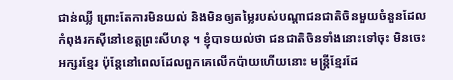ជាន់ឈ្លី ព្រោះតែការមិនយល់ និងមិនឲ្យតម្លៃរបស់បណ្តាជនជាតិចិនមួយចំនួនដែលកំពុងរកស៊ីនៅខេត្តព្រះសីហនុ ។ ខ្ញុំបាទយល់ថា ជនជាតិចិនទាំងនោះទៅចុះ មិនចេះអក្សរខ្មែរ ប៉ុន្តែនៅពេលដែលពួកគេលើកប៉ាយហើយនោះ មន្ត្រីខ្មែរដែ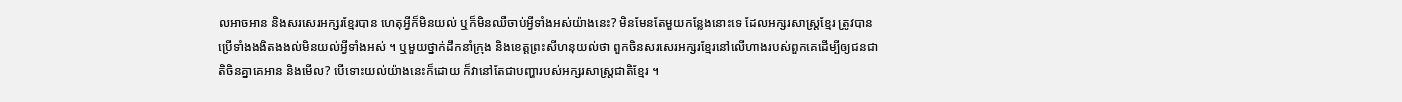លអាចអាន និងសរសេរអក្សរខ្មែរបាន ហេតុអ្វីក៏មិនយល់ ឬក៏មិនឈឺចាប់អ្វីទាំងអស់យ៉ាងនេះ? មិនមែនតែមួយកន្លែងនោះទេ ដែលអក្សរសាស្ត្រខ្មែរ ត្រូវបានប្រើទាំងងងិតងងល់មិនយល់អ្វីទាំងអស់ ។ ឬមួយថ្នាក់ដឹកនាំក្រុង និងខេត្តព្រះសីហនុយល់ថា ពួកចិនសរសេរអក្សរខ្មែរនៅលើហាងរបស់ពួកគេដើម្បីឲ្យជនជាតិចិនគ្នាគេអាន និងមើល? បើទោះយល់យ៉ាងនេះក៏ដោយ ក៏វានៅតែជាបញ្ហារបស់អក្សរសាស្ត្រជាតិខ្មែរ ។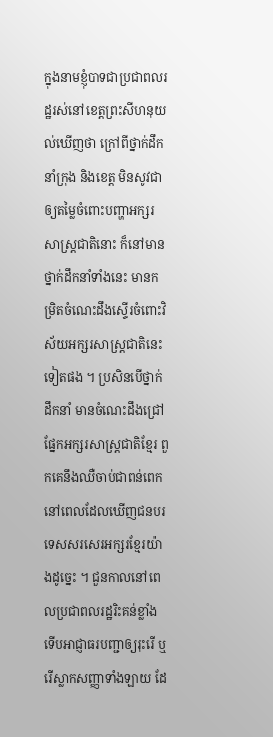ក្នុងនាមខ្ញុំបាទជាប្រជាពលរដ្ឋរស់នៅខេត្តព្រះសីហនុយល់ឃើញថា ក្រៅពីថ្នាក់ដឹកនាំក្រុង និងខេត្ត មិនសូវជាឲ្យតម្លៃចំពោះបញ្ហាអក្សរសាស្ត្រជាតិនោះ ក៏នៅមានថ្នាក់ដឹកនាំទាំងនេះ មានកម្រិតចំណេះដឹងស្ទើរចំពោះវិស័យអក្សរសាស្ត្រជាតិនេះទៀតផង ។ ប្រសិនបើថ្នាក់ដឹកនាំ មានចំណេះដឹងជ្រៅផ្នែកអក្សរសាស្ត្រជាតិខ្មែរ ពួកគេនឹងឈឺចាប់ជាពន់ពេកនៅពេលដែលឃើញជនបរទេសសរសេរអក្សរខ្មែរយ៉ាងដូច្នេះ ។ ជួនកាលនៅពេលប្រជាពលរដ្ឋរិះគន់ខ្លាំង ទើបអាជ្ញាធរបញ្ជាឲ្យរុះរើ ឬរើស្លាកសញ្ញាទាំងឡាយ ដែ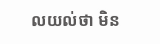លយល់ថា មិន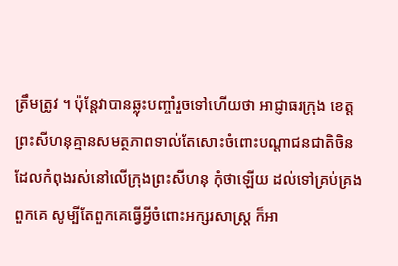ត្រឹមត្រូវ ។ ប៉ុន្តែវាបានឆ្លុះបញ្ចាំរួចទៅហើយថា អាជ្ញាធរក្រុង ខេត្តព្រះសីហនុគ្មានសមត្ថភាពទាល់តែសោះចំពោះបណ្តាជនជាតិចិន ដែលកំពុងរស់នៅលើក្រុងព្រះសីហនុ កុំថាឡើយ ដល់ទៅគ្រប់គ្រងពួកគេ សូម្បីតែពួកគេធ្វើអ្វីចំពោះអក្សរសាស្ត្រ ក៏អា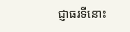ជ្ញាធរទីនោះ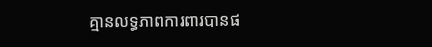គ្មានលទ្ធភាពការពារបានផ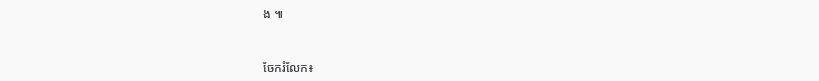ង ៕


ចែករំលែក៖